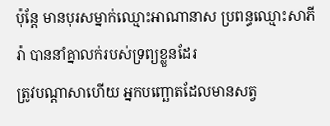ប៉ុន្តែ មានបុរសម្នាក់ឈ្មោះអាណានាស ប្រពន្ធឈ្មោះសាភីរ៉ា បាននាំគ្នាលក់របស់ទ្រព្យខ្លួនដែរ
ត្រូវបណ្ដាសាហើយ អ្នកបញ្ឆោតដែលមានសត្វ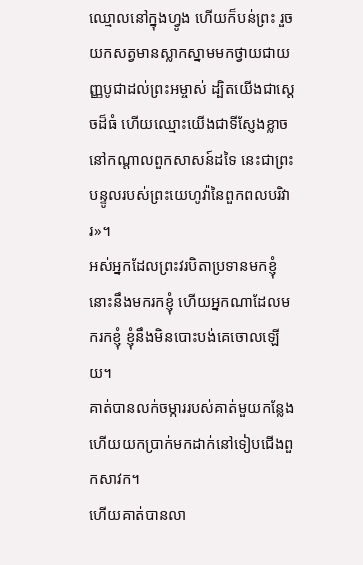ឈ្មោលនៅក្នុងហ្វូង ហើយក៏បន់ព្រះ រួចយកសត្វមានស្លាកស្នាមមកថ្វាយជាយញ្ញបូជាដល់ព្រះអម្ចាស់ ដ្បិតយើងជាស្តេចដ៏ធំ ហើយឈ្មោះយើងជាទីស្ញែងខ្លាច នៅកណ្ដាលពួកសាសន៍ដទៃ នេះជាព្រះបន្ទូលរបស់ព្រះយេហូវ៉ានៃពួកពលបរិវារ»។
អស់អ្នកដែលព្រះវរបិតាប្រទានមកខ្ញុំ នោះនឹងមករកខ្ញុំ ហើយអ្នកណាដែលមករកខ្ញុំ ខ្ញុំនឹងមិនបោះបង់គេចោលឡើយ។
គាត់បានលក់ចម្ការរបស់គាត់មួយកន្លែង ហើយយកប្រាក់មកដាក់នៅទៀបជើងពួកសាវក។
ហើយគាត់បានលា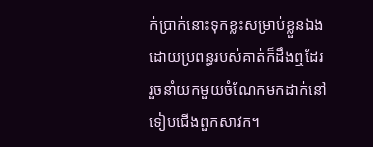ក់ប្រាក់នោះទុកខ្លះសម្រាប់ខ្លួនឯង ដោយប្រពន្ធរបស់គាត់ក៏ដឹងឮដែរ រួចនាំយកមួយចំណែកមកដាក់នៅទៀបជើងពួកសាវក។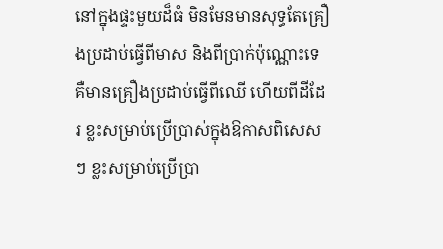នៅក្នុងផ្ទះមួយដ៏ធំ មិនមែនមានសុទ្ធតែគ្រឿងប្រដាប់ធ្វើពីមាស និងពីប្រាក់ប៉ុណ្ណោះទេ គឺមានគ្រឿងប្រដាប់ធ្វើពីឈើ ហើយពីដីដែរ ខ្លះសម្រាប់ប្រើប្រាស់ក្នុងឱកាសពិសេសៗ ខ្លះសម្រាប់ប្រើប្រា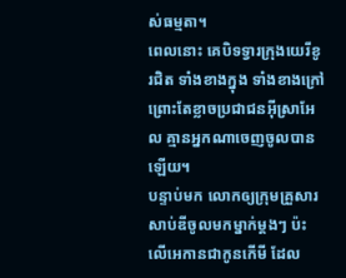ស់ធម្មតា។
ពេលនោះ គេបិទទ្វារក្រុងយេរីខូរជិត ទាំងខាងក្នុង ទាំងខាងក្រៅ ព្រោះតែខ្លាចប្រជាជនអ៊ីស្រាអែល គ្មានអ្នកណាចេញចូលបានឡើយ។
បន្ទាប់មក លោកឲ្យក្រុមគ្រួសារសាប់ឌីចូលមកម្នាក់ម្តងៗ ប៉ះលើអេកានជាកូនកើមី ដែល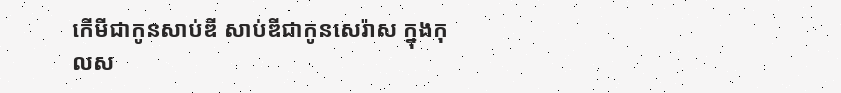កើមីជាកូនសាប់ឌី សាប់ឌីជាកូនសេរ៉ាស ក្នុងកុលស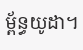ម្ព័ន្ធយូដា។